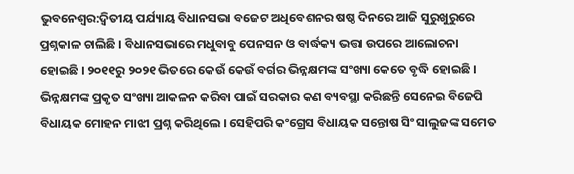ଭୁବନେଶ୍ବର:ଦ୍ବିତୀୟ ପର୍ଯ୍ୟାୟ ବିଧାନସଭା ବଜେଟ ଅଧିବେଶନର ଷଷ୍ଠ ଦିନରେ ଆଜି ସୁରୁଖୁରୁରେ ପ୍ରଶ୍ନକାଳ ଚାଲିଛି । ବିଧାନସଭାରେ ମଧୁବାବୁ ପେନସନ ଓ ବାର୍ଦ୍ଧକ୍ୟ ଭତ୍ତା ଉପରେ ଆଲୋଚନା ହୋଇଛି । ୨୦୧୧ରୁ ୨୦୨୧ ଭିତରେ କେଉଁ କେଉଁ ବର୍ଗର ଭିନ୍ନକ୍ଷମଙ୍କ ସଂଖ୍ୟା କେତେ ବୃଦ୍ଧି ହୋଇଛି । ଭିନ୍ନକ୍ଷମଙ୍କ ପ୍ରକୃତ ସଂଖ୍ୟା ଆକଳନ କରିବା ପାଇଁ ସରକାର କଣ ବ୍ୟବସ୍ଥା କରିଛନ୍ତି ସେନେଇ ବିଜେପି ବିଧାୟକ ମୋହନ ମାଝୀ ପ୍ରଶ୍ନ କରିଥିଲେ । ସେହିପରି କଂଗ୍ରେସ ବିଧାୟକ ସନ୍ତୋଷ ସିଂ ସାଲୁଜଙ୍କ ସମେତ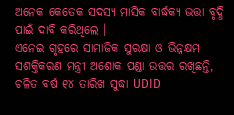ଅନେକ କେତେକ ସଦସ୍ୟ ମାସିକ ବାର୍ଦ୍ଧକ୍ୟ ଭତ୍ତା ବୃଦ୍ଧି ପାଇଁ ଦାବି କରିଥିଲେ ।
ଏନେଇ ଗୃହରେ ସାମାଜିକ ସୁରକ୍ଷା ଓ ଭିନ୍ନକ୍ଷମ ସଶକ୍ତିକରଣ ମନ୍ତ୍ରୀ ଅଶୋକ ପଣ୍ଡା ଉତ୍ତର ରଖିଛନ୍ତି, ଚଳିତ ବର୍ଷ ୧୪ ତାରିଖ ସୁଦ୍ଧା UDID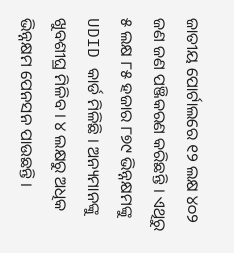ଜାତୀୟ ପୋର୍ଟାଲରେ ୧୨ ଲକ୍ଷ ୪୦୨ ଜଣ ଜଣ ପଞ୍ଜିକରଣ କରିଛନ୍ତି । ଏଥିରୁ ୫ ଲକ୍ଷ ୮୫ ହଜାର ୮୭୯ ଭିନ୍ନକ୍ଷମଙ୍କୁ UDID କାର୍ଡ ମିଳିଛି । ଅନ୍ୟମାନଙ୍କୁ ଖୁବଶୀଘ୍ର ମିଳିବ । ୪ ଲକ୍ଷରୁ ଅଧିକ ଭିନ୍ନକ୍ଷମ ପେନସନ ପାଉଛନ୍ତି ।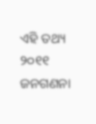ଏହି ତଥ୍ୟ ୨୦୧୧ ଜନଗଣନା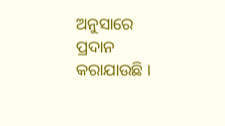ଅନୁସାରେ ପ୍ରଦାନ କରାଯାଉଛି ।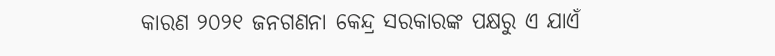କାରଣ ୨୦୨୧ ଜନଗଣନା କେନ୍ଦ୍ର ସରକାରଙ୍କ ପକ୍ଷରୁ ଏ ଯାଏଁ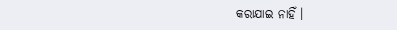କରାଯାଇ ନାହିଁ ।